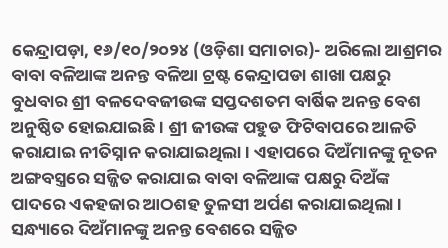କେନ୍ଦ୍ରାପଡ଼ା, ୧୬/୧୦/୨୦୨୪ (ଓଡ଼ିଶା ସମାଚାର)- ଅରିଲୋ ଆଶ୍ରମର ବାବା ବଳିଆଙ୍କ ଅନନ୍ତ ବଳିଆ ଟ୍ରଷ୍ଟ କେନ୍ଦ୍ରାପଡା ଶାଖା ପକ୍ଷରୁ ବୁଧବାର ଶ୍ରୀ ବଳଦେବଜୀଉଙ୍କ ସପ୍ତଦଶତମ ବାର୍ଷିକ ଅନନ୍ତ ବେଶ ଅନୁଷ୍ଠିତ ହୋଇଯାଇଛି । ଶ୍ରୀ ଜୀଉଙ୍କ ପହୁଡ ଫିଟିବାପରେ ଆଳତି କରାଯାଇ ନୀତିସ୍ନାନ କରାଯାଇଥିଲା । ଏହାପରେ ଦିଅଁମାନଙ୍କୁ ନୂତନ ଅଙ୍ଗବସ୍ତ୍ରରେ ସଜ୍ଜିତ କରାଯାଇ ବାବା ବଳିଆଙ୍କ ପକ୍ଷରୁ ଦିଅଁଙ୍କ ପାଦରେ ଏକହଜାର ଆଠଶହ ତୁଳସୀ ଅର୍ପଣ କରାଯାଇଥିଲା । ସନ୍ଧ୍ୟାରେ ଦିଅଁମାନଙ୍କୁ ଅନନ୍ତ ବେଶରେ ସଜ୍ଜିତ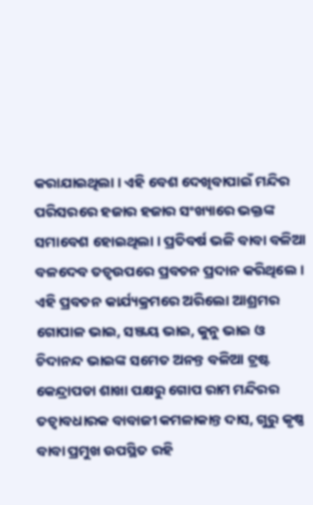କରାଯାଇଥିଲା । ଏହି ବେଶ ଦେଖିବାପାଇଁ ମନ୍ଦିର ପରିସରରେ ହଜାର ହଜାର ସଂଖ୍ୟାରେ ଭକ୍ତଙ୍କ ସମାବେଶ ହୋଇଥିଲା । ପ୍ରତିବର୍ଷ ଭଳି ବାବା ବଳିଆ ବଳଦେବ ତତ୍ୱଉପରେ ପ୍ରବଚନ ପ୍ରଦାନ କରିଥିଲେ । ଏହି ପ୍ରବଚନ କାର୍ଯ୍ୟକ୍ରମରେ ଅରିଲୋ ଆଶ୍ରମର ଗୋପାଳ ଭାଇ, ସଞ୍ଜୟ ଭାଇ, କୁନୁ ଭାଇ ଓ ଚିଦାନନ୍ଦ ଭାଇଙ୍କ ସମେତ ଅନନ୍ତ ବଳିଆ ଟ୍ରଷ୍ଟ କେନ୍ଦ୍ରାପଡା ଶାଖା ପକ୍ଷରୁ ଗୋପ ରାମ ମନ୍ଦିରର ତତ୍ୱାବଧାରକ ବାବାଜୀ କମଳାକାନ୍ତ ଦାସ, ଗୁରୁ କୃଷ୍ଣ ବାବା ପ୍ରମୁଖ ଉପସ୍ଥିତ ରହି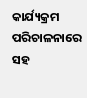କାର୍ଯ୍ୟକ୍ରମ ପରିଚାଳନାରେ ସହ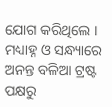ଯୋଗ କରିଥିଲେ । ମଧ୍ୟାହ୍ନ ଓ ସନ୍ଧ୍ୟାରେ ଅନନ୍ତ ବଳିଆ ଟ୍ରଷ୍ଟ ପକ୍ଷରୁ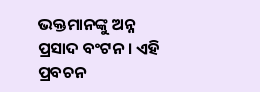ଭକ୍ତମାନଙ୍କୁ ଅନ୍ନ ପ୍ରସାଦ ବଂଟନ । ଏହି ପ୍ରବଚନ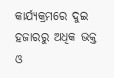କାର୍ଯ୍ୟକ୍ରମରେ ଦୁଇ ହଜାରରୁ ଅଧିକ ଭକ୍ତ ଓ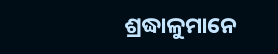ଶ୍ରଦ୍ଧାଳୁମାନେ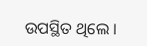ଉପସ୍ଥିତ ଥିଲେ ।